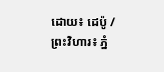ដោយ៖ ដេប៉ូ / ព្រះវិហារ៖ ភ្នំ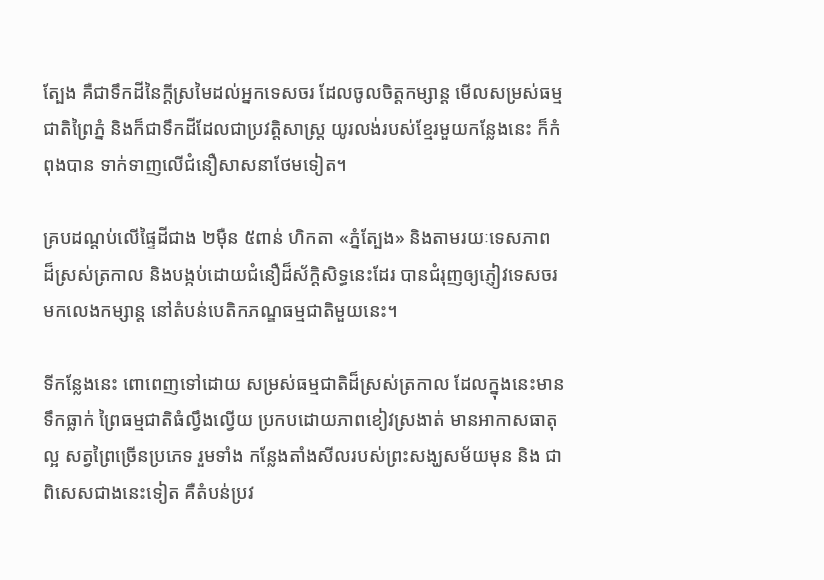ត្បែង គឺជាទឹកដីនៃក្តីស្រមៃដល់អ្នកទេសចរ ដែលចូលចិត្តកម្សាន្ត មើលសម្រស់ធម្មជាតិព្រៃភ្នំ និងក៏ជាទឹកដីដែលជាប្រវត្តិសាស្រ្ត យូរលង់របស់ខ្មែរមួយកន្លែងនេះ ក៏កំពុងបាន ទាក់ទាញលើជំនឿសាសនាថែមទៀត។

គ្របដណ្ដប់លើផ្ទៃដីជាង ២ម៉ឺន ៥ពាន់ ហិកតា «ភ្នំត្បែង» និងតាមរយៈទេសភាព ដ៏ស្រស់ត្រកាល និងបង្កប់ដោយជំនឿដ៏ស័ក្ដិសិទ្ធនេះដែរ បានជំរុញឲ្យភ្ញៀវទេសចរ មកលេងកម្សាន្ត នៅតំបន់បេតិកភណ្ឌធម្មជាតិមួយនេះ។

ទីកន្លែងនេះ ពោពេញទៅដោយ សម្រស់ធម្មជាតិដ៏ស្រស់ត្រកាល ដែលក្នុងនេះមាន ទឹកធ្លាក់ ព្រៃធម្មជាតិធំល្វឹងល្វើយ ប្រកបដោយភាពខៀវស្រងាត់ មានអាកាសធាតុល្អ សត្វព្រៃច្រើនប្រភេទ រួមទាំង កន្លែងតាំងសីលរបស់ព្រះសង្ឃសម័យមុន និង ជាពិសេសជាងនេះទៀត គឺតំបន់ប្រវ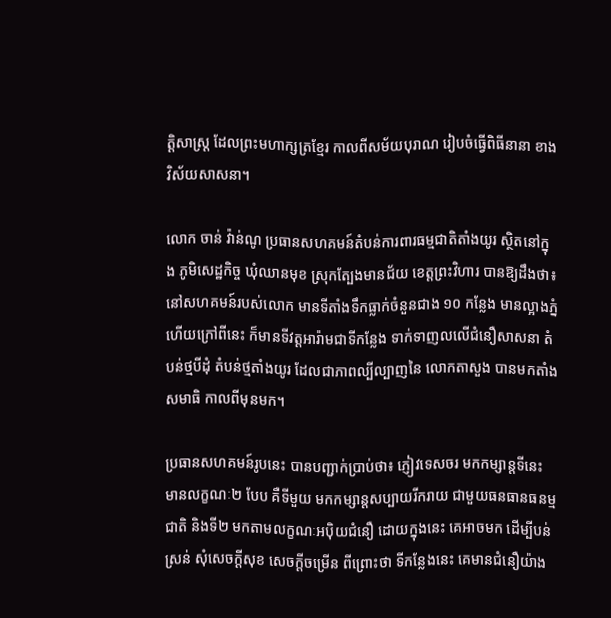ត្តិសាស្ត្រ ដែលព្រះមហាក្សត្រខ្មែរ កាលពីសម័យបុរាណ រៀបចំធ្វើពិធីនានា ខាងវិស័យសាសនា។

លោក ចាន់ វ៉ាន់ណូ ប្រធានសហគមន៍តំបន់ការពារធម្មជាតិតាំងយូរ ស្ថិតនៅក្នុង ភូមិសេដ្ឋកិច្ច ឃុំឈានមុខ ស្រុកត្បែងមានជ័យ ខេត្តព្រះវិហារ បានឱ្យដឹងថា៖ នៅសហគមន៍របស់លោក មានទីតាំងទឹកធ្លាក់ចំនួនជាង ១០ កន្លែង មានល្អាងភ្នំ ហើយក្រៅពីនេះ ក៏មានទីវត្តអារ៉ាមជាទីកន្លែង ទាក់ទាញលលើជំនឿសាសនា តំបន់ថ្មបីដុំ តំបន់ថ្មតាំងយូរ ដែលជាភាពល្បីល្បាញនៃ លោកតាសួង បានមកតាំង សមាធិ កាលពីមុនមក។

ប្រធានសហគមន៍រូបនេះ បានបញ្ជាក់ប្រាប់ថា៖ ភ្ញៀវទេសចរ មកកម្សាន្តទីនេះ មានលក្ខណៈ២ បែប គឺទីមួយ មកកម្សាន្តសប្បាយរីករាយ ជាមួយធនធានធនម្មជាតិ និងទី២ មកតាមលក្ខណៈអប៉ិយជំនឿ ដោយក្នុងនេះ គេអាចមក ដើម្បីបន់ស្រន់ សុំសេចក្តីសុខ សេចក្តីចម្រើន ពីព្រោះថា ទីកន្លែងនេះ គេមានជំនឿយ៉ាង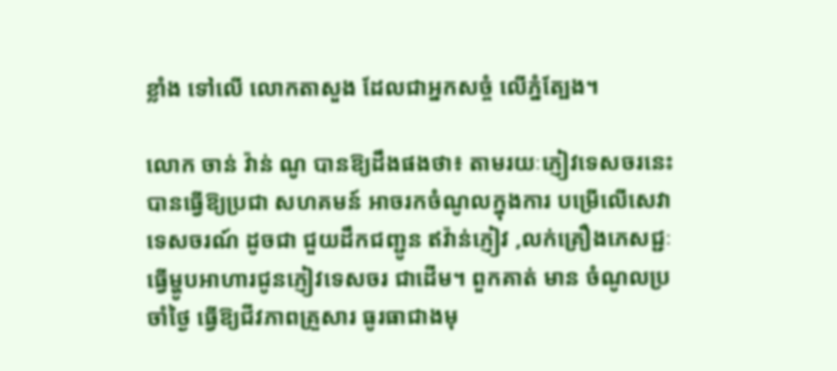ខ្លាំង ទៅលើ លោកតាសួង ដែលជាអ្នកសច្ចំ លើភ្នំត្បែង។

លោក ចាន់ វ៉ាន់ ណូ បានឱ្យដឹងផងថា៖ តាមរយៈភ្ញៀវទេសចរនេះ បានធ្វើឱ្យប្រជា សហគមន៍ អាចរកចំណូលក្នុងការ បម្រើលើសេវាទេសចរណ៍ ដូចជា ជួយដឹកជញ្ជូន ឥវ៉ាន់ភ្ញៀវ ,លក់គ្រឿងភេសជ្ជៈ ធ្វើម្ហូបអាហារជូនភ្ញៀវទេសចរ ជាដើម។ ពួកគាត់ មាន ចំណូលប្រចាំថ្ងៃ ធ្វើឱ្យជីវភាពគ្រួសារ ធូរធាជាងមុ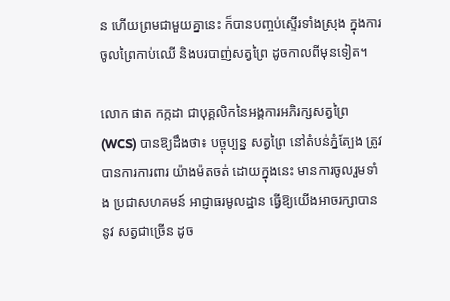ន ហើយព្រមជាមួយគ្នានេះ ក៏បានបញ្ចប់ស្ទើរទាំងស្រុង ក្នុងការចូលព្រៃកាប់ឈើ និងបរបាញ់សត្វព្រៃ ដូចកាលពីមុនទៀត។

លោក ផាត កក្កដា ជាបុគ្គលិកនៃអង្គការអភិរក្សសត្វព្រៃ (WCS) បានឱ្យដឹងថា៖ បច្ចុប្បន្ន សត្វព្រៃ នៅតំបន់ភ្នំត្បែង ត្រូវបានការការពារ យ៉ាងម៉តចត់ ដោយក្នុងនេះ មានការចូលរួមទាំង ប្រជាសហគមន៍ អាជ្ញាធរមូលដ្ឋាន ធ្វើឱ្យយើងអាចរក្សាបាននូវ សត្វជាច្រើន ដូច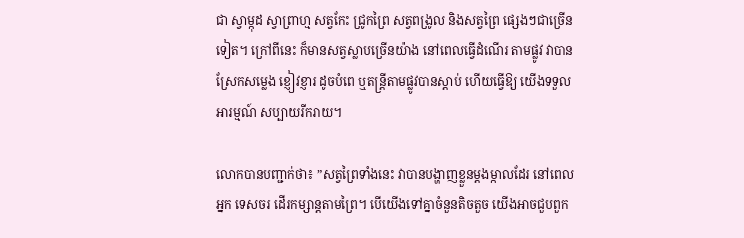ជា ស្វាម្កុដ ស្វាព្រាហ្ម សត្វកែះ ជ្រូកព្រៃ សត្វពង្រូល និងសត្វព្រៃ ផ្សេងៗជាច្រើនទៀត។ ក្រៅពីនេះ ក៏មានសត្វស្លាបច្រើនយ៉ាង នៅពេលធ្វើដំណើរ តាមផ្លូវ វាបានស្រែកសម្លេង ខ្ញៀវខ្ញារ ដូចបំពេ ឬតន្រ្តីតាមផ្លូវបានស្តាប់ ហើយធ្វើឱ្យ យើងទទួលអារម្មណ៍ សប្បាយរីករាយ។

លោកបានបញ្ជាក់ថា៖ ”សត្វព្រៃទាំងនេះ វាបានបង្ហាញខ្លួនម្តងម្កាលដែរ នៅពេលអ្នក ទេសចរ ដើរកម្សាន្តតាមព្រៃ។ បើយើងទៅគ្នាចំនួនតិចតួច យើងអាចជួបពួក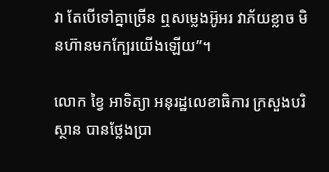វា តែបើទៅគ្នាច្រើន ឮសម្លេងអ៊ូអរ វាភ័យខ្លាច មិនហ៊ានមកក្បែរយើងឡើយ”។

លោក ខ្វៃ អាទិត្យា អនុរដ្ឋលេខាធិការ ក្រសួងបរិស្ថាន បានថ្លែងប្រា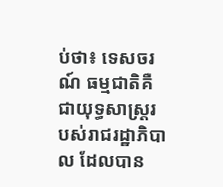ប់ថា៖ ទេសចរណ៍ ធម្មជាតិគឺជាយុទ្ធសាស្ត្ររបស់រាជរដ្ឋាភិបាល ដែលបាន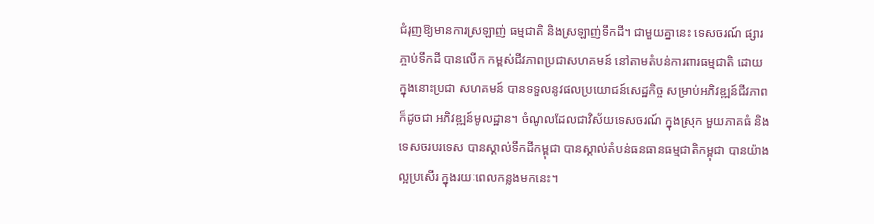ជំរុញឱ្យមានការស្រឡាញ់ ធម្មជាតិ និងស្រឡាញ់ទឹកដី។ ជាមួយគ្នានេះ ទេសចរណ៍ ផ្សារភ្ចាប់ទឹកដី បានលើក កម្ពស់ជីវភាពប្រជាសហគមន៍ នៅតាមតំបន់ការពារធម្មជាតិ ដោយក្នុងនោះប្រជា សហគមន៍ បានទទួលនូវផលប្រយោជន៍សេដ្ឋកិច្ច សម្រាប់អភិវឌ្ឍន៍ជីវភាព ក៏ដូចជា អភិវឌ្ឍន៍មូលដ្ឋាន។ ចំណូលដែលជាវិស័យទេសចរណ៍ ក្នុងស្រុក មួយភាគធំ និងទេសចរបរទេស បានស្គាល់ទឹកដីកម្ពុជា បានស្គាល់តំបន់ធនធានធម្មជាតិកម្ពុជា បានយ៉ាងល្អប្រសើរ ក្នុងរយៈពេលកន្លងមកនេះ។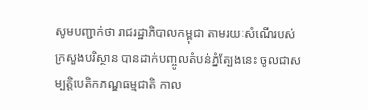សូមបញ្ជាក់ថា រាជរដ្ឋាភិបាលកម្ពុជា តាមរយៈសំណើរបស់ក្រសួងបរិស្ថាន បានដាក់បញ្ចូលតំបន់ភ្នំត្បែងនេះ ចូលជាសម្បត្តិបេតិកភណ្ឌធម្មជាតិ កាល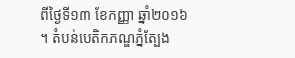ពីថ្ងៃទី១៣ ខែកញ្ញា ឆ្នាំ២០១៦ ។ តំបន់បេតិកភណ្ឌភ្នំត្បែង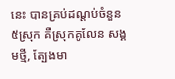នេះ បានគ្រប់ដណ្តប់ចំនួន ៥ស្រុក គឺស្រុកគូលែន សង្គមថ្មី, ត្បែងមា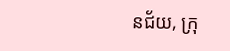នជ័យ, ក្រុ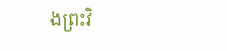ងព្រះវិ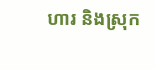ហារ និងស្រុក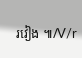រវៀង ៕/V/r